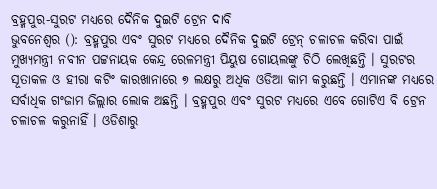ବ୍ରହ୍ମପୁର-ସୁରଟ ମଧ୍ୟରେ ଦୈନିକ ଦୁଇଟି ଟ୍ରେନ ଦାବି
ଭୁବନେଶ୍ବର (): ବ୍ରହ୍ମପୁର ଏବଂ ସୁରଟ ମଧ୍ୟରେ ଦୈନିକ ଦୁଇଟି ଟ୍ରେନ୍ ଚଳାଚଳ କରିବା ପାଇଁ ମୁଖ୍ୟମନ୍ତ୍ରୀ ନବୀନ ପଟ୍ଟନାୟକ କେନ୍ଦ୍ର ରେଳମନ୍ତ୍ରୀ ପିୟୁଷ ଗୋୟଲଙ୍କୁ ଚିଠି ଲେଖିଛନ୍ତି । ସୁରଟର ସୂତାକଳ ଓ ହୀରା କଟିଂ କାରଖାନାରେ ୭ ଲକ୍ଷରୁ ଅଧିକ ଓଡିଆ କାମ କରୁଛନ୍ତି । ଏମାନଙ୍କ ମଧ୍ୟରେ ସର୍ବାଧିକ ଗଂଜାମ ଜିଲ୍ଲାର ଲୋକ ଅଛନ୍ତି । ବ୍ରହ୍ମପୁର ଏବଂ ସୁରଟ ମଧ୍ୟରେ ଏବେ ଗୋଟିଏ ବି ଟ୍ରେନ ଚଳାଚଳ କରୁନାହିଁ । ଓଡିଶାରୁ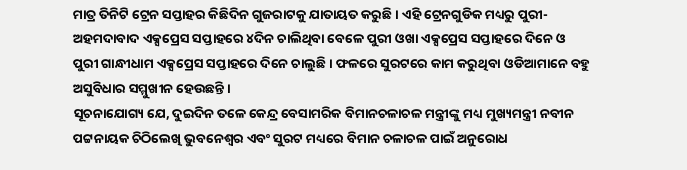ମାତ୍ର ତିନିଟି ଟ୍ରେନ ସପ୍ତାହର କିଛିଦିନ ଗୁଜରାଟକୁ ଯାତାୟତ କରୁଛି । ଏହି ଟ୍ରେନଗୁଡିକ ମଧ୍ୟରୁ ପୁରୀ-ଅହମଦାବାଦ ଏକ୍ସପ୍ରେସ ସପ୍ତାହରେ ୪ଦିନ ଚାଲିଥିବା ବେଳେ ପୁରୀ ଓଖା ଏକ୍ସପ୍ରେସ ସପ୍ତାହରେ ଦିନେ ଓ ପୁରୀ ଗାନ୍ଧୀଧାମ ଏକ୍ସପ୍ରେସ ସପ୍ତାହରେ ଦିନେ ଚାଲୁଛି । ଫଳରେ ସୁରଟରେ କାମ କରୁଥିବା ଓଡିଆମାନେ ବହୁ ଅସୁବିଧାର ସମ୍ମୁଖୀନ ହେଉଛନ୍ତି ।
ସୂଚନାଯୋଗ୍ୟ ଯେ, ଦୁଇଦିନ ତଳେ କେନ୍ଦ୍ର ବେସାମରିକ ବିମାନଚଳାଚଳ ମନ୍ତ୍ରୀଙ୍କୁ ମଧ୍ୟ ମୁଖ୍ୟମନ୍ତ୍ରୀ ନବୀନ ପଟ୍ଟନାୟକ ଚିଠିଲେଖି ଭୁବନେଶ୍ବର ଏବଂ ସୁରଟ ମଧ୍ୟରେ ବିମାନ ଚଳାଚଳ ପାଇଁ ଅନୁରୋଧ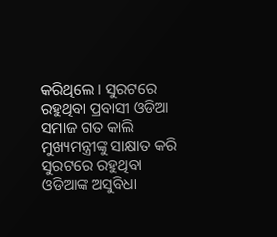କରିଥିଲେ । ସୁରଟରେ ରହୁଥିବା ପ୍ରବାସୀ ଓଡିଆ ସମାଜ ଗତ କାଲି ମୁଖ୍ୟମନ୍ତ୍ରୀଙ୍କୁ ସାକ୍ଷାତ କରି ସୁରଟରେ ରହୁଥିବା ଓଡିଆଙ୍କ ଅସୁବିଧା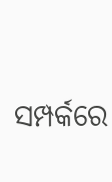ସମ୍ପର୍କରେ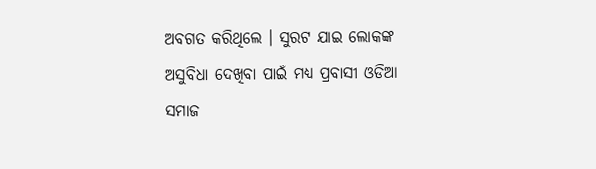ଅବଗତ କରିଥିଲେ । ସୁରଟ ଯାଇ ଲୋକଙ୍କ ଅସୁବିଧା ଦେଖିବା ପାଇଁ ମଧ୍ୟ ପ୍ରବାସୀ ଓଡିଆ ସମାଜ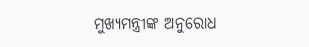ମୁଖ୍ୟମନ୍ତ୍ରୀଙ୍କ ଅନୁରୋଧ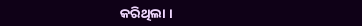କରିଥିଲା ।